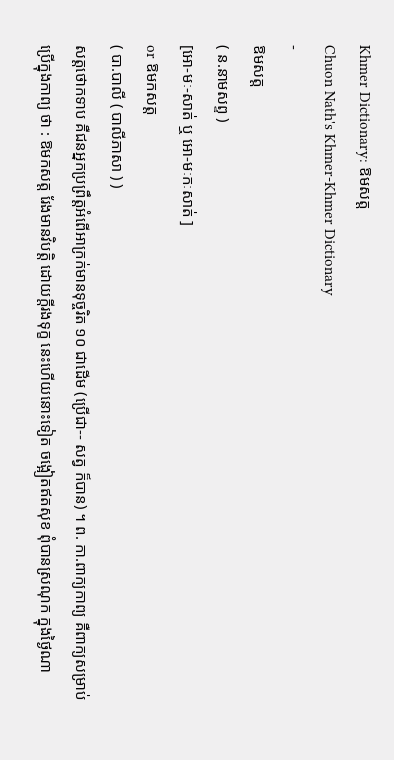Khmer Dictionary: ឱមសត្ត
Chuon Nath's Khmer-Khmer Dictionary
-
ឱមសត្ត
( ន.នាមសព្ទ )
[អោ-មៈ-សាត់ ឬ អោ-មៈកៈសាត់ ]
or ឱមកសត្ត
( បា.បាលី ( បាលីភាសា ) )
សត្តថោកទាប គឺជនអ្នកប្រព្រឹត្តអំពើអាក្រក់មានទុច្ចរិត ១០ ជាដើម (ប្រើជា-- សត្វ ក៏បាន) ។ ព. កា.ពាក្យកាព្យ គឺពាក្យសម្រាប់ប្រើក្នុងកាព្យ ថា : ឱមកសត្ត រែងមានវិបត្តិ ដោយក្តីរងទុក្ខ នេះហើយនោះទៀត ចង្អៀតឥតសុខ ពុំបានស្រណុក ក្នុងថ្ងៃណា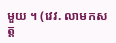មួយ ។ (វេវ. លាមកសត្ត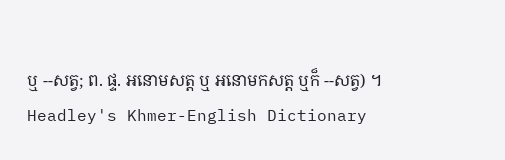ឬ --សត្វ; ព. ផ្ទ. អនោមសត្ត ឬ អនោមកសត្ត ឬក៏ --សត្វ) ។
Headley's Khmer-English Dictionary